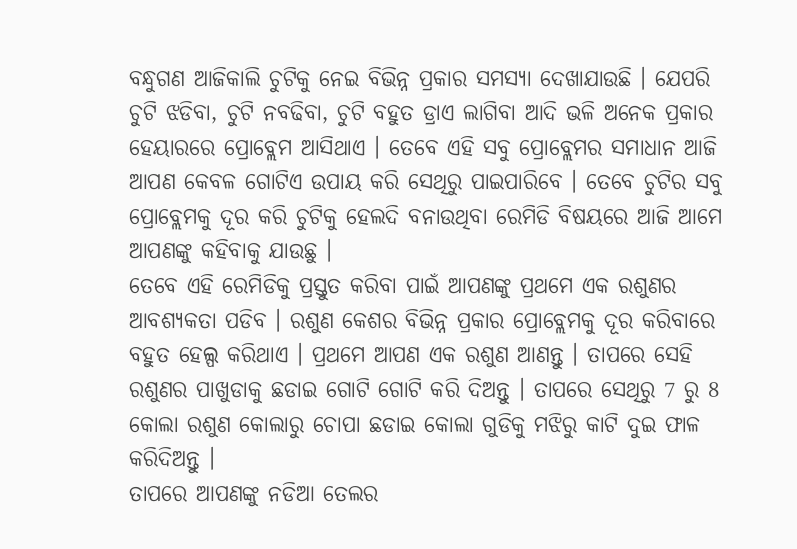ବନ୍ଧୁଗଣ ଆଜିକାଲି ଚୁଟିକୁ ନେଇ ବିଭିନ୍ନ ପ୍ରକାର ସମସ୍ଯା ଦେଖାଯାଉଛି । ଯେପରି ଚୁଟି ଝଡିବା, ଚୁଟି ନବଢିବା, ଚୁଟି ବହୁତ ଡ୍ରାଏ ଲାଗିବା ଆଦି ଭଳି ଅନେକ ପ୍ରକାର ହେୟାରରେ ପ୍ରୋବ୍ଲେମ ଆସିଥାଏ । ତେବେ ଏହି ସବୁ ପ୍ରୋବ୍ଲେମର ସମାଧାନ ଆଜି ଆପଣ କେବଳ ଗୋଟିଏ ଉପାୟ କରି ସେଥିରୁ ପାଇପାରିବେ । ତେବେ ଚୁଟିର ସବୁ ପ୍ରୋବ୍ଲେମକୁ ଦୂର କରି ଚୁଟିକୁ ହେଲଦି ବନାଉଥିବା ରେମିଡି ବିଷୟରେ ଆଜି ଆମେ ଆପଣଙ୍କୁ କହିବାକୁ ଯାଉଛୁ ।
ତେବେ ଏହି ରେମିଡିକୁ ପ୍ରସ୍ତୁତ କରିବା ପାଇଁ ଆପଣଙ୍କୁ ପ୍ରଥମେ ଏକ ରଶୁଣର ଆବଶ୍ୟକତା ପଡିବ । ରଶୁଣ କେଶର ବିଭିନ୍ନ ପ୍ରକାର ପ୍ରୋବ୍ଲେମକୁ ଦୂର କରିବାରେ ବହୁତ ହେଲ୍ପ କରିଥାଏ । ପ୍ରଥମେ ଆପଣ ଏକ ରଶୁଣ ଆଣନ୍ତୁ । ତାପରେ ସେହି ରଶୁଣର ପାଖୁଡାକୁ ଛଡାଇ ଗୋଟି ଗୋଟି କରି ଦିଅନ୍ତୁ । ତାପରେ ସେଥିରୁ 7 ରୁ 8 କୋଲା ରଶୁଣ କୋଲାରୁ ଚୋପା ଛଡାଇ କୋଲା ଗୁଡିକୁ ମଝିରୁ କାଟି ଦୁଇ ଫାଳ କରିଦିଅନ୍ତୁ ।
ତାପରେ ଆପଣଙ୍କୁ ନଡିଆ ତେଲର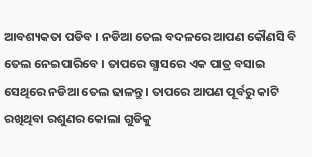ଆବଶ୍ୟକତା ପଡିବ । ନଡିଆ ତେଲ ବଦଳରେ ଆପଣ କୌଣସି ବି ତେଲ ନେଇପାରିବେ । ତାପରେ ଗ୍ଯାସରେ ଏକ ପାତ୍ର ବସାଇ ସେଥିରେ ନଡିଆ ତେଲ ଢାଳନ୍ତୁ । ତାପରେ ଆପଣ ପୂର୍ବରୁ କାଟି ରଖିଥିବା ରଶୁଣର କୋଲା ଗୁଡିକୁ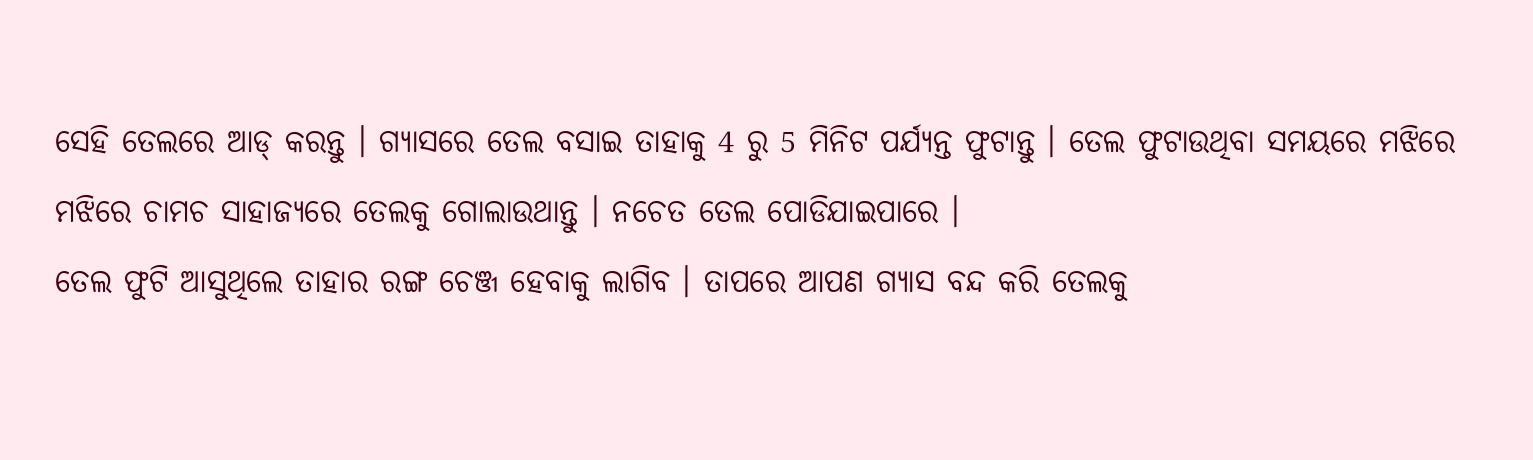ସେହି ତେଲରେ ଆଡ୍ କରନ୍ତୁ । ଗ୍ଯାସରେ ତେଲ ବସାଇ ତାହାକୁ 4 ରୁ 5 ମିନିଟ ପର୍ଯ୍ୟନ୍ତ ଫୁଟାନ୍ତୁ । ତେଲ ଫୁଟାଉଥିବା ସମୟରେ ମଝିରେ ମଝିରେ ଚାମଚ ସାହାଜ୍ଯରେ ତେଲକୁ ଗୋଲାଉଥାନ୍ତୁ । ନଚେତ ତେଲ ପୋଡିଯାଇପାରେ ।
ତେଲ ଫୁଟି ଆସୁଥିଲେ ତାହାର ରଙ୍ଗ ଚେଞ୍ଜ ହେବାକୁ ଲାଗିବ । ତାପରେ ଆପଣ ଗ୍ଯାସ ବନ୍ଦ କରି ତେଲକୁ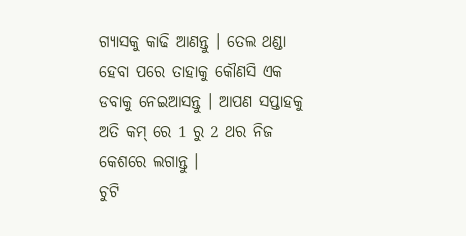ଗ୍ଯାସକୁ କାଢି ଆଣନ୍ତୁ । ତେଲ ଥଣ୍ଡା ହେବା ପରେ ତାହାକୁ କୌଣସି ଏକ ଡବାକୁ ନେଇଆସନ୍ତୁ । ଆପଣ ସପ୍ତାହକୁ ଅତି କମ୍ ରେ 1 ରୁ 2 ଥର ନିଜ କେଶରେ ଲଗାନ୍ତୁ ।
ଚୁଟି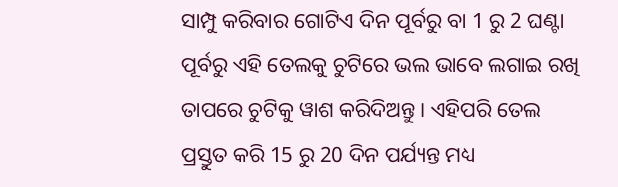ସାମ୍ପୁ କରିବାର ଗୋଟିଏ ଦିନ ପୂର୍ବରୁ ବା 1 ରୁ 2 ଘଣ୍ଟା ପୂର୍ବରୁ ଏହି ତେଲକୁ ଚୁଟିରେ ଭଲ ଭାବେ ଲଗାଇ ରଖି ତାପରେ ଚୁଟିକୁ ୱାଶ କରିଦିଅନ୍ତୁ । ଏହିପରି ତେଲ ପ୍ରସ୍ତୁତ କରି 15 ରୁ 20 ଦିନ ପର୍ଯ୍ୟନ୍ତ ମଧ୍ୟ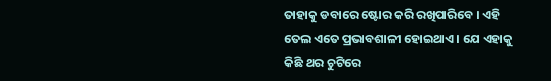ତାହାକୁ ଡବାରେ ଷ୍ଟୋର କରି ରଖିପାରିବେ । ଏହି ତେଲ ଏତେ ପ୍ରଭାବଶାଳୀ ହୋଇଥାଏ । ଯେ ଏହାକୁ କିଛି ଥର ଚୁଟିରେ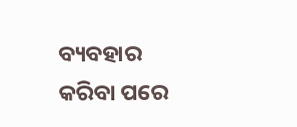ବ୍ୟବହାର କରିବା ପରେ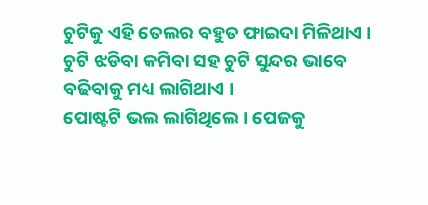ଚୁଟିକୁ ଏହି ତେଲର ବହୁତ ଫାଇଦା ମିଳିଥାଏ । ଚୁଟି ଝଡିବା କମିବା ସହ ଚୁଟି ସୁନ୍ଦର ଭାବେ ବଢିବାକୁ ମଧ୍ୟ ଲାଗିଥାଏ ।
ପୋଷ୍ଟଟି ଭଲ ଲାଗିଥିଲେ । ପେଜକୁ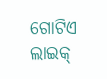ଗୋଟିଏ ଲାଇକ୍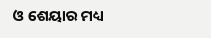ଓ ଶେୟାର ମଧ୍ୟ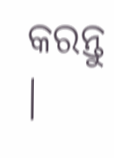କରନ୍ତୁ ।